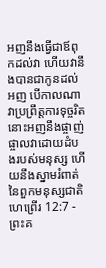អញនឹងធ្វើជាឪពុកដល់វា ហើយវានឹងបានជាកូនដល់អញ បើកាលណាវាប្រព្រឹត្តការទុច្ចរិត នោះអញនឹងផ្ចាញ់ផ្ចាលវាដោយដំបងរបស់មនុស្ស ហើយនឹងស្នាមរំពាត់នៃពួកមនុស្សជាតិ
ហេព្រើរ 12:7 - ព្រះគ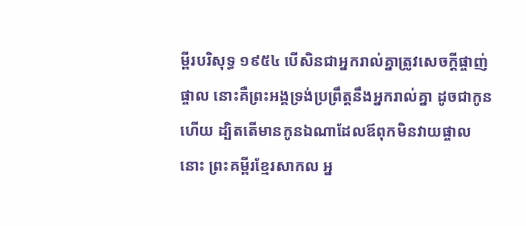ម្ពីរបរិសុទ្ធ ១៩៥៤ បើសិនជាអ្នករាល់គ្នាត្រូវសេចក្ដីផ្ចាញ់ផ្ចាល នោះគឺព្រះអង្គទ្រង់ប្រព្រឹត្តនឹងអ្នករាល់គ្នា ដូចជាកូនហើយ ដ្បិតតើមានកូនឯណាដែលឪពុកមិនវាយផ្ចាលនោះ ព្រះគម្ពីរខ្មែរសាកល អ្ន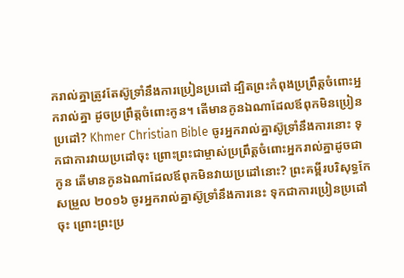ករាល់គ្នាត្រូវតែស៊ូទ្រាំនឹងការប្រៀនប្រដៅ ដ្បិតព្រះកំពុងប្រព្រឹត្តចំពោះអ្នករាល់គ្នា ដូចប្រព្រឹត្តចំពោះកូន។ តើមានកូនឯណាដែលឪពុកមិនប្រៀនប្រដៅ? Khmer Christian Bible ចូរអ្នករាល់គ្នាស៊ូទ្រាំនឹងការនោះ ទុកជាការវាយប្រដៅចុះ ព្រោះព្រះជាម្ចាស់ប្រព្រឹត្ដចំពោះអ្នករាល់គ្នាដូចជាកូន តើមានកូនឯណាដែលឪពុកមិនវាយប្រដៅនោះ? ព្រះគម្ពីរបរិសុទ្ធកែសម្រួល ២០១៦ ចូរអ្នករាល់គ្នាស៊ូទ្រាំនឹងការនេះ ទុកជាការប្រៀនប្រដៅចុះ ព្រោះព្រះប្រ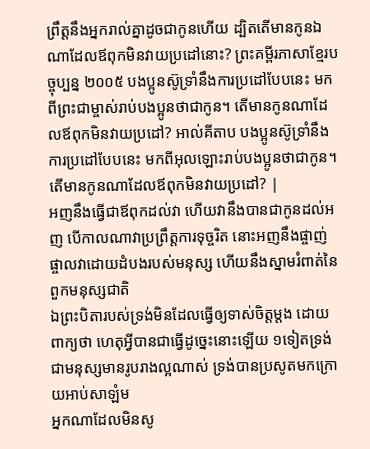ព្រឹត្តនឹងអ្នករាល់គ្នាដូចជាកូនហើយ ដ្បិតតើមានកូនឯណាដែលឪពុកមិនវាយប្រដៅនោះ? ព្រះគម្ពីរភាសាខ្មែរបច្ចុប្បន្ន ២០០៥ បងប្អូនស៊ូទ្រាំនឹងការប្រដៅបែបនេះ មកពីព្រះជាម្ចាស់រាប់បងប្អូនថាជាកូន។ តើមានកូនណាដែលឪពុកមិនវាយប្រដៅ? អាល់គីតាប បងប្អូនស៊ូទ្រាំនឹងការប្រដៅបែបនេះ មកពីអុលឡោះរាប់បងប្អូនថាជាកូន។ តើមានកូនណាដែលឪពុកមិនវាយប្រដៅ? |
អញនឹងធ្វើជាឪពុកដល់វា ហើយវានឹងបានជាកូនដល់អញ បើកាលណាវាប្រព្រឹត្តការទុច្ចរិត នោះអញនឹងផ្ចាញ់ផ្ចាលវាដោយដំបងរបស់មនុស្ស ហើយនឹងស្នាមរំពាត់នៃពួកមនុស្សជាតិ
ឯព្រះបិតារបស់ទ្រង់មិនដែលធ្វើឲ្យទាស់ចិត្តម្តង ដោយពាក្យថា ហេតុអ្វីបានជាធ្វើដូច្នេះនោះឡើយ ១ទៀតទ្រង់ជាមនុស្សមានរូបរាងល្អណាស់ ទ្រង់បានប្រសូតមកក្រោយអាប់សាឡំម
អ្នកណាដែលមិនសូ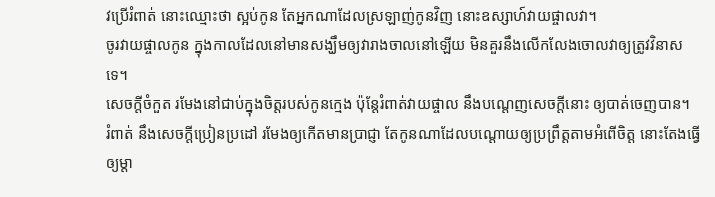វប្រើរំពាត់ នោះឈ្មោះថា ស្អប់កូន តែអ្នកណាដែលស្រឡាញ់កូនវិញ នោះឧស្សាហ៍វាយផ្ចាលវា។
ចូរវាយផ្ចាលកូន ក្នុងកាលដែលនៅមានសង្ឃឹមឲ្យវារាងចាលនៅឡើយ មិនគួរនឹងលើកលែងចោលវាឲ្យត្រូវវិនាសទេ។
សេចក្ដីចំកួត រមែងនៅជាប់ក្នុងចិត្តរបស់កូនក្មេង ប៉ុន្តែរំពាត់វាយផ្ចាល នឹងបណ្តេញសេចក្ដីនោះ ឲ្យបាត់ចេញបាន។
រំពាត់ នឹងសេចក្ដីប្រៀនប្រដៅ រមែងឲ្យកើតមានប្រាជ្ញា តែកូនណាដែលបណ្តោយឲ្យប្រព្រឹត្តតាមអំពើចិត្ត នោះតែងធ្វើឲ្យម្តា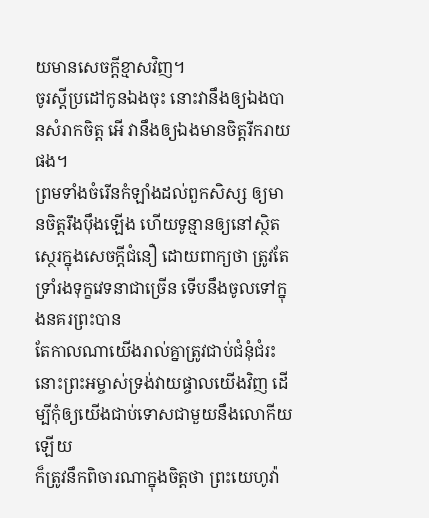យមានសេចក្ដីខ្មាសវិញ។
ចូរស្តីប្រដៅកូនឯងចុះ នោះវានឹងឲ្យឯងបានសំរាកចិត្ត អើ វានឹងឲ្យឯងមានចិត្តរីករាយផង។
ព្រមទាំងចំរើនកំឡាំងដល់ពួកសិស្ស ឲ្យមានចិត្តរឹងប៉ឹងឡើង ហើយទូន្មានឲ្យនៅស្ថិតស្ថេរក្នុងសេចក្ដីជំនឿ ដោយពាក្យថា ត្រូវតែទ្រាំរងទុក្ខវេទនាជាច្រើន ទើបនឹងចូលទៅក្នុងនគរព្រះបាន
តែកាលណាយើងរាល់គ្នាត្រូវជាប់ជំនុំជំរះ នោះព្រះអម្ចាស់ទ្រង់វាយផ្ចាលយើងវិញ ដើម្បីកុំឲ្យយើងជាប់ទោសជាមួយនឹងលោកីយឡើយ
ក៏ត្រូវនឹកពិចារណាក្នុងចិត្តថា ព្រះយេហូវ៉ា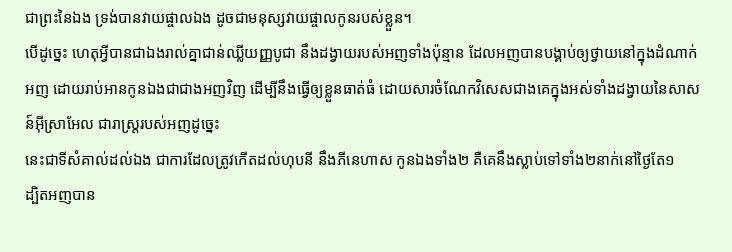ជាព្រះនៃឯង ទ្រង់បានវាយផ្ចាលឯង ដូចជាមនុស្សវាយផ្ចាលកូនរបស់ខ្លួន។
បើដូច្នេះ ហេតុអ្វីបានជាឯងរាល់គ្នាជាន់ឈ្លីយញ្ញបូជា នឹងដង្វាយរបស់អញទាំងប៉ុន្មាន ដែលអញបានបង្គាប់ឲ្យថ្វាយនៅក្នុងដំណាក់អញ ដោយរាប់អានកូនឯងជាជាងអញវិញ ដើម្បីនឹងធ្វើឲ្យខ្លួនធាត់ធំ ដោយសារចំណែកវិសេសជាងគេក្នុងអស់ទាំងដង្វាយនៃសាសន៍អ៊ីស្រាអែល ជារាស្ត្ររបស់អញដូច្នេះ
នេះជាទីសំគាល់ដល់ឯង ជាការដែលត្រូវកើតដល់ហុបនី នឹងភីនេហាស កូនឯងទាំង២ គឺគេនឹងស្លាប់ទៅទាំង២នាក់នៅថ្ងៃតែ១
ដ្បិតអញបាន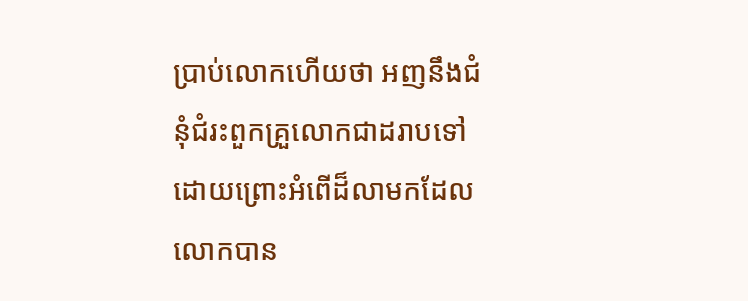ប្រាប់លោកហើយថា អញនឹងជំនុំជំរះពួកគ្រួលោកជាដរាបទៅ ដោយព្រោះអំពើដ៏លាមកដែលលោកបាន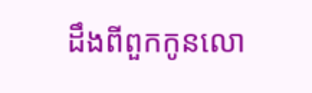ដឹងពីពួកកូនលោ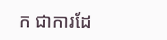ក ជាការដែ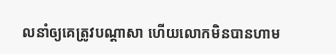លនាំឲ្យគេត្រូវបណ្តាសា ហើយលោកមិនបានហាម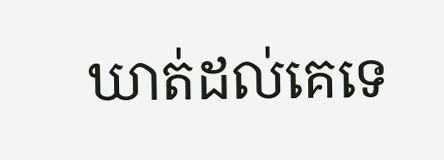ឃាត់ដល់គេទេ